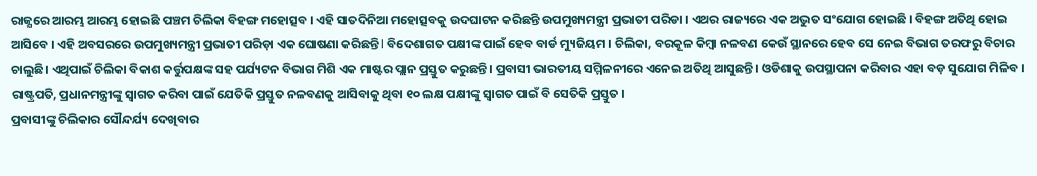ରାଜ୍ଯରେ ଆରମ୍ଭ ଆରମ୍ଭ ହୋଇଛି ପଞ୍ଚମ ଚିଲିକା ବିହଙ୍ଗ ମହୋତ୍ସବ । ଏହି ସାତଦିନିଆ ମହୋତ୍ସବକୁ ଉଦଘାଟନ କରିଛନ୍ତି ଉପମୁଖ୍ୟମନ୍ତ୍ରୀ ପ୍ରଭାତୀ ପରିଡା । ଏଥର ରାଜ୍ୟରେ ଏକ ଅଦ୍ଭୁତ ସଂଯୋଗ ହୋଇଛି । ବିହଙ୍ଗ ଅତିଥି ହୋଇ ଆସିବେ । ଏହି ଅବସରରେ ଉପମୁଖ୍ୟମନ୍ତ୍ରୀ ପ୍ରଭାତୀ ପରିଡ଼ା ଏକ ଘୋଷଣା କରିଛନ୍ତି l ବିଦେଶାଗତ ପକ୍ଷୀଙ୍କ ପାଇଁ ହେବ ବାର୍ଡ ମ୍ୟୁଜିୟମ । ଚିଲିକା, ବରକୂଳ କିମ୍ବା ନଳବଣ କେଉଁ ସ୍ଥାନରେ ହେବ ସେ ନେଇ ବିଭାଗ ତରଫରୁ ବିଚାର ଚାଲୁଛି। ଏଥିପାଇଁ ଚିଲିକା ବିକାଶ କର୍ତ୍ତୁପକ୍ଷଙ୍କ ସହ ପର୍ଯ୍ୟଟନ ବିଭାଗ ମିଶି ଏକ ମାଷ୍ଟର ପ୍ଲାନ ପ୍ରସ୍ତୁତ କରୁଛନ୍ତି । ପ୍ରବାସୀ ଭାରତୀୟ ସମ୍ମିଳନୀରେ ଏନେଇ ଅତିଥି ଆସୁଛନ୍ତି । ଓଡିଶାକୁ ଉପସ୍ଥାପନା କରିବାର ଏହା ବଡ଼ ସୁଯୋଗ ମିଳିବ । ରାଷ୍ଟ୍ରପତି, ପ୍ରଧାନମନ୍ତ୍ରୀଙ୍କୁ ସ୍ୱାଗତ କରିବା ପାଇଁ ଯେତିକି ପ୍ରସ୍ତୁତ ନଳବଣକୁ ଆସିବାକୁ ଥିବା ୧୦ ଲକ୍ଷ ପକ୍ଷୀଙ୍କୁ ସ୍ୱାଗତ ପାଇଁ ବି ସେତିକି ପ୍ରସ୍ତୁତ ।
ପ୍ରବାସୀଙ୍କୁ ଚିଲିକାର ସୌନ୍ଦର୍ଯ୍ୟ ଦେଖିବାର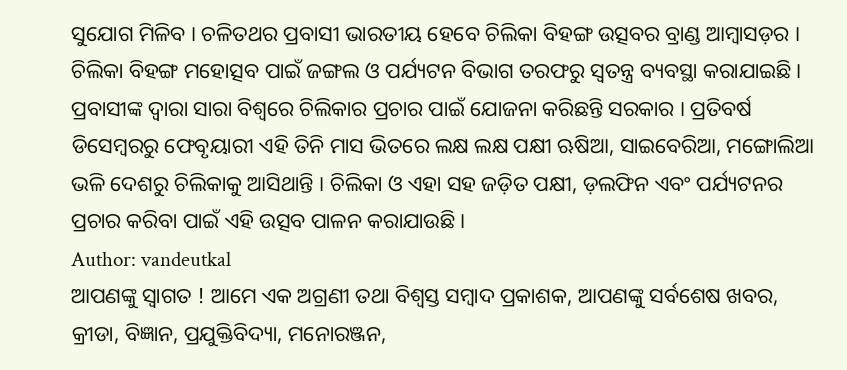ସୁଯୋଗ ମିଳିବ । ଚଳିତଥର ପ୍ରବାସୀ ଭାରତୀୟ ହେବେ ଚିଲିକା ବିହଙ୍ଗ ଉତ୍ସବର ବ୍ରାଣ୍ଡ ଆମ୍ବାସଡ଼ର । ଚିଲିକା ବିହଙ୍ଗ ମହୋତ୍ସବ ପାଇଁ ଜଙ୍ଗଲ ଓ ପର୍ଯ୍ୟଟନ ବିଭାଗ ତରଫରୁ ସ୍ୱତନ୍ତ୍ର ବ୍ୟବସ୍ଥା କରାଯାଇଛି । ପ୍ରବାସୀଙ୍କ ଦ୍ୱାରା ସାରା ବିଶ୍ୱରେ ଚିଲିକାର ପ୍ରଚାର ପାଇଁ ଯୋଜନା କରିଛନ୍ତି ସରକାର । ପ୍ରତିବର୍ଷ ଡିସେମ୍ବରରୁ ଫେବୃୟାରୀ ଏହି ତିନି ମାସ ଭିତରେ ଲକ୍ଷ ଲକ୍ଷ ପକ୍ଷୀ ଋଷିଆ, ସାଇବେରିଆ, ମଙ୍ଗୋଲିଆ ଭଳି ଦେଶରୁ ଚିଲିକାକୁ ଆସିଥାନ୍ତି । ଚିଲିକା ଓ ଏହା ସହ ଜଡ଼ିତ ପକ୍ଷୀ, ଡ଼ଲଫିନ ଏବଂ ପର୍ଯ୍ୟଟନର ପ୍ରଚାର କରିବା ପାଇଁ ଏହି ଉତ୍ସବ ପାଳନ କରାଯାଉଛି ।
Author: vandeutkal
ଆପଣଙ୍କୁ ସ୍ଵାଗତ ! ଆମେ ଏକ ଅଗ୍ରଣୀ ତଥା ବିଶ୍ୱସ୍ତ ସମ୍ବାଦ ପ୍ରକାଶକ, ଆପଣଙ୍କୁ ସର୍ବଶେଷ ଖବର, କ୍ରୀଡା, ବିଜ୍ଞାନ, ପ୍ରଯୁକ୍ତିବିଦ୍ୟା, ମନୋରଞ୍ଜନ,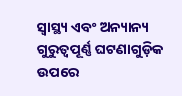ସ୍ୱାସ୍ଥ୍ୟ ଏବଂ ଅନ୍ୟାନ୍ୟ ଗୁରୁତ୍ୱପୂର୍ଣ୍ଣ ଘଟଣାଗୁଡ଼ିକ ଉପରେ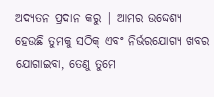ଅଦ୍ୟତନ ପ୍ରଦାନ କରୁ | ଆମର ଉଦ୍ଦେଶ୍ୟ ହେଉଛି ତୁମକୁ ସଠିକ୍ ଏବଂ ନିର୍ଭରଯୋଗ୍ୟ ଖବର ଯୋଗାଇବା, ତେଣୁ ତୁମେ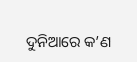ଦୁନିଆରେ କ’ଣ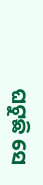ଘଟୁଛି ସେ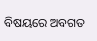ବିଷୟରେ ଅବଗତ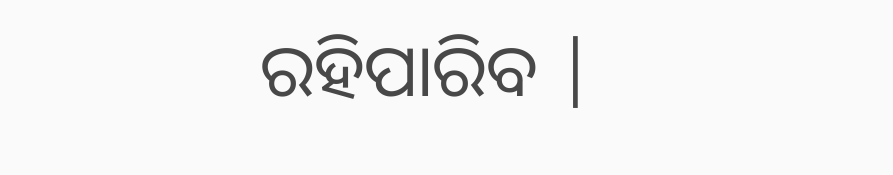ରହିପାରିବ |